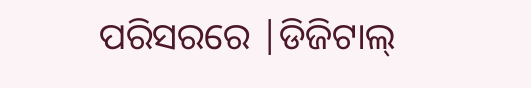ପରିସରରେ |ଡିଜିଟାଲ୍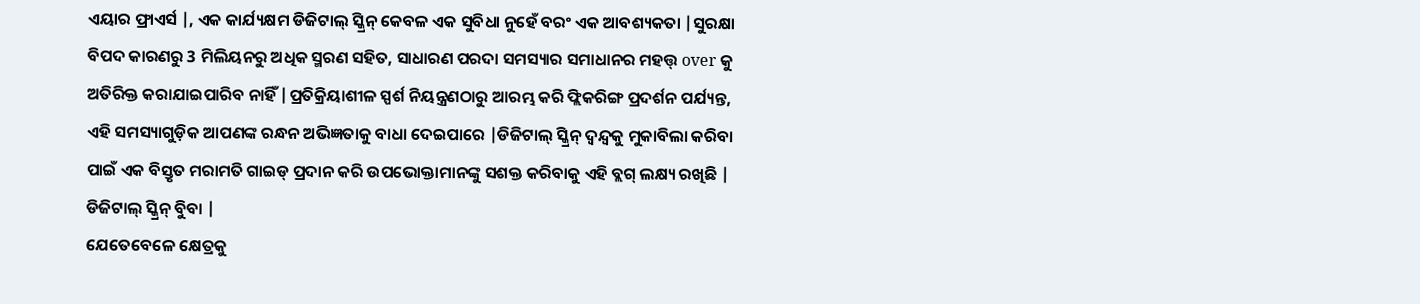ଏୟାର ଫ୍ରାଏର୍ସ |, ଏକ କାର୍ଯ୍ୟକ୍ଷମ ଡିଜିଟାଲ୍ ସ୍କ୍ରିନ୍ କେବଳ ଏକ ସୁବିଧା ନୁହେଁ ବରଂ ଏକ ଆବଶ୍ୟକତା |ସୁରକ୍ଷା ବିପଦ କାରଣରୁ 3 ମିଲିୟନରୁ ଅଧିକ ସ୍ମରଣ ସହିତ, ସାଧାରଣ ପରଦା ସମସ୍ୟାର ସମାଧାନର ମହତ୍ତ୍ over କୁ ଅତିରିକ୍ତ କରାଯାଇପାରିବ ନାହିଁ |ପ୍ରତିକ୍ରିୟାଶୀଳ ସ୍ପର୍ଶ ନିୟନ୍ତ୍ରଣଠାରୁ ଆରମ୍ଭ କରି ଫ୍ଲିକରିଙ୍ଗ ପ୍ରଦର୍ଶନ ପର୍ଯ୍ୟନ୍ତ, ଏହି ସମସ୍ୟାଗୁଡ଼ିକ ଆପଣଙ୍କ ରନ୍ଧନ ଅଭିଜ୍ଞତାକୁ ବାଧା ଦେଇପାରେ |ଡିଜିଟାଲ୍ ସ୍କ୍ରିନ୍ ଦ୍ୱନ୍ଦ୍ୱକୁ ମୁକାବିଲା କରିବା ପାଇଁ ଏକ ବିସ୍ତୃତ ମରାମତି ଗାଇଡ୍ ପ୍ରଦାନ କରି ଉପଭୋକ୍ତାମାନଙ୍କୁ ସଶକ୍ତ କରିବାକୁ ଏହି ବ୍ଲଗ୍ ଲକ୍ଷ୍ୟ ରଖିଛି |
ଡିଜିଟାଲ୍ ସ୍କ୍ରିନ୍ ବୁିବା |
ଯେତେବେଳେ କ୍ଷେତ୍ରକୁ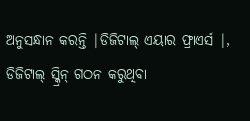ଅନୁସନ୍ଧାନ କରନ୍ତି |ଡିଜିଟାଲ୍ ଏୟାର ଫ୍ରାଏର୍ସ |, ଡିଜିଟାଲ୍ ସ୍କ୍ରିନ୍ ଗଠନ କରୁଥିବା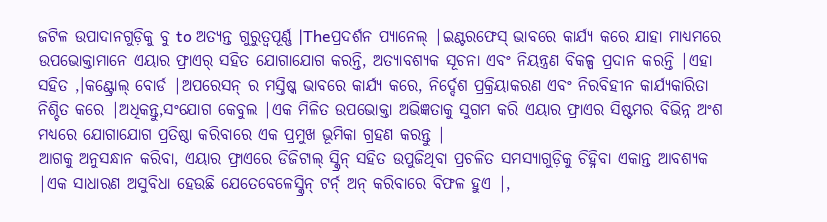ଜଟିଳ ଉପାଦାନଗୁଡ଼ିକୁ ବୁ to ଅତ୍ୟନ୍ତ ଗୁରୁତ୍ୱପୂର୍ଣ୍ଣ |Theପ୍ରଦର୍ଶନ ପ୍ୟାନେଲ୍ |ଇଣ୍ଟରଫେସ୍ ଭାବରେ କାର୍ଯ୍ୟ କରେ ଯାହା ମାଧ୍ୟମରେ ଉପଭୋକ୍ତାମାନେ ଏୟାର ଫ୍ରାଏର୍ ସହିତ ଯୋଗାଯୋଗ କରନ୍ତି, ଅତ୍ୟାବଶ୍ୟକ ସୂଚନା ଏବଂ ନିୟନ୍ତ୍ରଣ ବିକଳ୍ପ ପ୍ରଦାନ କରନ୍ତି |ଏହା ସହିତ ,।କଣ୍ଟ୍ରୋଲ୍ ବୋର୍ଡ |ଅପରେସନ୍ ର ମସ୍ତିଷ୍କ ଭାବରେ କାର୍ଯ୍ୟ କରେ, ନିର୍ଦ୍ଦେଶ ପ୍ରକ୍ରିୟାକରଣ ଏବଂ ନିରବିହୀନ କାର୍ଯ୍ୟକାରିତା ନିଶ୍ଚିତ କରେ |ଅଧିକନ୍ତୁ,ସଂଯୋଗ କେବୁଲ |ଏକ ମିଳିତ ଉପଭୋକ୍ତା ଅଭିଜ୍ଞତାକୁ ସୁଗମ କରି ଏୟାର ଫ୍ରାଏର ସିଷ୍ଟମର ବିଭିନ୍ନ ଅଂଶ ମଧ୍ୟରେ ଯୋଗାଯୋଗ ପ୍ରତିଷ୍ଠା କରିବାରେ ଏକ ପ୍ରମୁଖ ଭୂମିକା ଗ୍ରହଣ କରନ୍ତୁ |
ଆଗକୁ ଅନୁସନ୍ଧାନ କରିବା, ଏୟାର ଫ୍ରାଏରେ ଡିଜିଟାଲ୍ ସ୍କ୍ରିନ୍ ସହିତ ଉପୁଜିଥିବା ପ୍ରଚଳିତ ସମସ୍ୟାଗୁଡ଼ିକୁ ଚିହ୍ନିବା ଏକାନ୍ତ ଆବଶ୍ୟକ |ଏକ ସାଧାରଣ ଅସୁବିଧା ହେଉଛି ଯେତେବେଳେସ୍କ୍ରିନ୍ ଟର୍ନ୍ ଅନ୍ କରିବାରେ ବିଫଳ ହୁଏ |,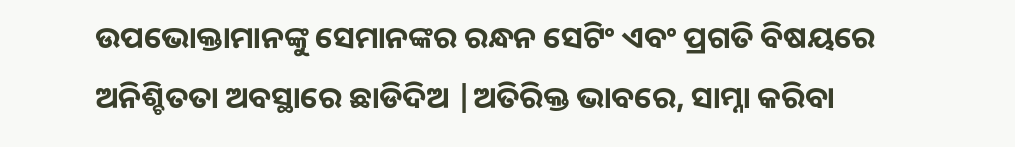ଉପଭୋକ୍ତାମାନଙ୍କୁ ସେମାନଙ୍କର ରନ୍ଧନ ସେଟିଂ ଏବଂ ପ୍ରଗତି ବିଷୟରେ ଅନିଶ୍ଚିତତା ଅବସ୍ଥାରେ ଛାଡିଦିଅ |ଅତିରିକ୍ତ ଭାବରେ, ସାମ୍ନା କରିବା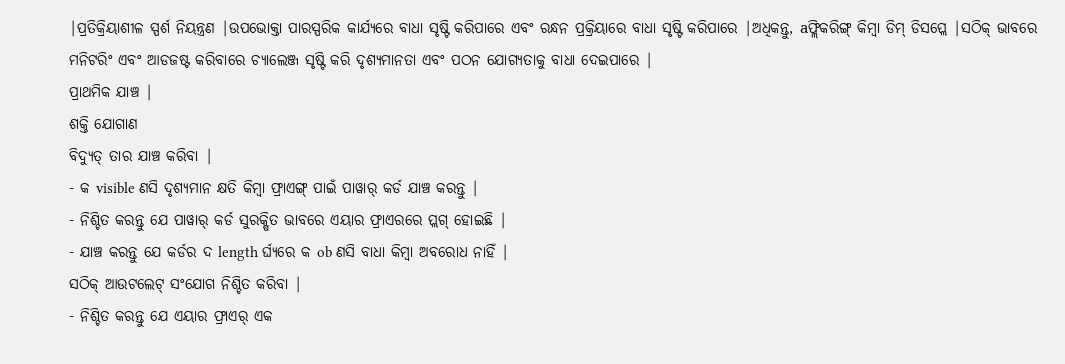|ପ୍ରତିକ୍ରିୟାଶୀଳ ସ୍ପର୍ଶ ନିୟନ୍ତ୍ରଣ |ଉପଭୋକ୍ତା ପାରସ୍ପରିକ କାର୍ଯ୍ୟରେ ବାଧା ସୃଷ୍ଟି କରିପାରେ ଏବଂ ରନ୍ଧନ ପ୍ରକ୍ରିୟାରେ ବାଧା ସୃଷ୍ଟି କରିପାରେ |ଅଧିକନ୍ତୁ, aଫ୍ଲିକରିଙ୍ଗ୍ କିମ୍ବା ଡିମ୍ ଡିସପ୍ଲେ |ସଠିକ୍ ଭାବରେ ମନିଟରିଂ ଏବଂ ଆଡଜଷ୍ଟ କରିବାରେ ଚ୍ୟାଲେଞ୍ଜ ସୃଷ୍ଟି କରି ଦୃଶ୍ୟମାନତା ଏବଂ ପଠନ ଯୋଗ୍ୟତାକୁ ବାଧା ଦେଇପାରେ |
ପ୍ରାଥମିକ ଯାଞ୍ଚ |
ଶକ୍ତି ଯୋଗାଣ
ବିଦ୍ୟୁତ୍ ତାର ଯାଞ୍ଚ କରିବା |
- କ visible ଣସି ଦୃଶ୍ୟମାନ କ୍ଷତି କିମ୍ବା ଫ୍ରାଏଙ୍ଗ୍ ପାଇଁ ପାୱାର୍ କର୍ଡ ଯାଞ୍ଚ କରନ୍ତୁ |
- ନିଶ୍ଚିତ କରନ୍ତୁ ଯେ ପାୱାର୍ କର୍ଡ ସୁରକ୍ଷିତ ଭାବରେ ଏୟାର ଫ୍ରାଏରରେ ପ୍ଲଗ୍ ହୋଇଛି |
- ଯାଞ୍ଚ କରନ୍ତୁ ଯେ କର୍ଡର ଦ length ର୍ଘ୍ୟରେ କ ob ଣସି ବାଧା କିମ୍ବା ଅବରୋଧ ନାହିଁ |
ସଠିକ୍ ଆଉଟଲେଟ୍ ସଂଯୋଗ ନିଶ୍ଚିତ କରିବା |
- ନିଶ୍ଚିତ କରନ୍ତୁ ଯେ ଏୟାର ଫ୍ରାଏର୍ ଏକ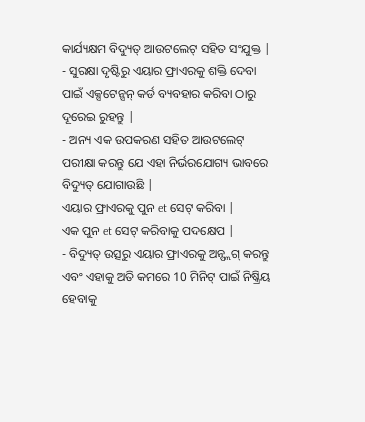କାର୍ଯ୍ୟକ୍ଷମ ବିଦ୍ୟୁତ୍ ଆଉଟଲେଟ୍ ସହିତ ସଂଯୁକ୍ତ |
- ସୁରକ୍ଷା ଦୃଷ୍ଟିରୁ ଏୟାର ଫ୍ରାଏରକୁ ଶକ୍ତି ଦେବା ପାଇଁ ଏକ୍ସଟେନ୍ସନ୍ କର୍ଡ ବ୍ୟବହାର କରିବା ଠାରୁ ଦୂରେଇ ରୁହନ୍ତୁ |
- ଅନ୍ୟ ଏକ ଉପକରଣ ସହିତ ଆଉଟଲେଟ୍ ପରୀକ୍ଷା କରନ୍ତୁ ଯେ ଏହା ନିର୍ଭରଯୋଗ୍ୟ ଭାବରେ ବିଦ୍ୟୁତ୍ ଯୋଗାଉଛି |
ଏୟାର ଫ୍ରାଏରକୁ ପୁନ et ସେଟ୍ କରିବା |
ଏକ ପୁନ et ସେଟ୍ କରିବାକୁ ପଦକ୍ଷେପ |
- ବିଦ୍ୟୁତ୍ ଉତ୍ସରୁ ଏୟାର ଫ୍ରାଏରକୁ ଅନ୍ପ୍ଲଗ୍ କରନ୍ତୁ ଏବଂ ଏହାକୁ ଅତି କମରେ 10 ମିନିଟ୍ ପାଇଁ ନିଷ୍କ୍ରିୟ ହେବାକୁ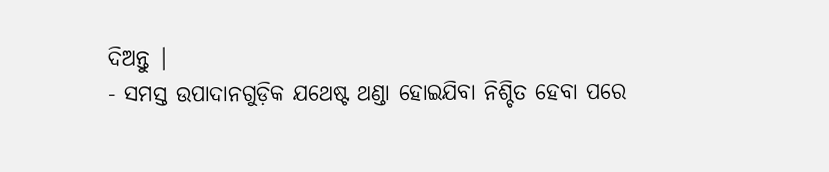ଦିଅନ୍ତୁ |
- ସମସ୍ତ ଉପାଦାନଗୁଡ଼ିକ ଯଥେଷ୍ଟ ଥଣ୍ଡା ହୋଇଯିବା ନିଶ୍ଚିତ ହେବା ପରେ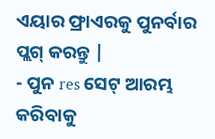ଏୟାର ଫ୍ରାଏରକୁ ପୁନର୍ବାର ପ୍ଲଗ୍ କରନ୍ତୁ |
- ପୁନ res ସେଟ୍ ଆରମ୍ଭ କରିବାକୁ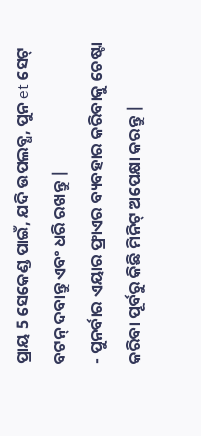ପ୍ରାୟ 5 ସେକେଣ୍ଡ ପାଇଁ, ଯଦି ଉପଲବ୍ଧ, ପୁନ et ସେଟ୍ ବଟନ୍ ଦବାନ୍ତୁ ଏବଂ ଧରି ରଖନ୍ତୁ |
- ପୁନର୍ବାର ଏୟାର ଫ୍ରାଏର ବ୍ୟବହାର କରିବାକୁ ଚେଷ୍ଟା କରିବା ପୂର୍ବରୁ କିଛି ମିନିଟ୍ ଅପେକ୍ଷା କରନ୍ତୁ |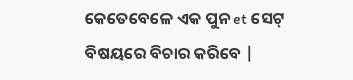କେତେବେଳେ ଏକ ପୁନ et ସେଟ୍ ବିଷୟରେ ବିଚାର କରିବେ |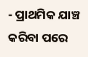- ପ୍ରାଥମିକ ଯାଞ୍ଚ କରିବା ପରେ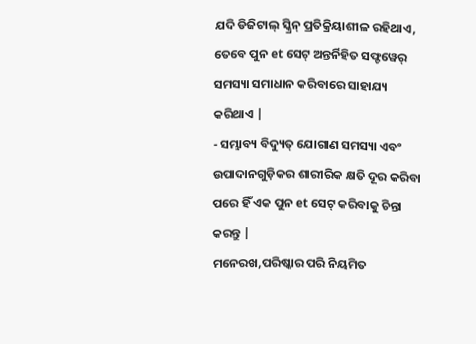ଯଦି ଡିଜିଟାଲ୍ ସ୍କ୍ରିନ୍ ପ୍ରତିକ୍ରିୟାଶୀଳ ରହିଥାଏ, ତେବେ ପୁନ et ସେଟ୍ ଅନ୍ତର୍ନିହିତ ସଫ୍ଟୱେର୍ ସମସ୍ୟା ସମାଧାନ କରିବାରେ ସାହାଯ୍ୟ କରିଥାଏ |
- ସମ୍ଭାବ୍ୟ ବିଦ୍ୟୁତ୍ ଯୋଗାଣ ସମସ୍ୟା ଏବଂ ଉପାଦାନଗୁଡ଼ିକର ଶାରୀରିକ କ୍ଷତି ଦୂର କରିବା ପରେ ହିଁ ଏକ ପୁନ et ସେଟ୍ କରିବାକୁ ଚିନ୍ତା କରନ୍ତୁ |
ମନେରଖ,ପରିଷ୍କାର ପରି ନିୟମିତ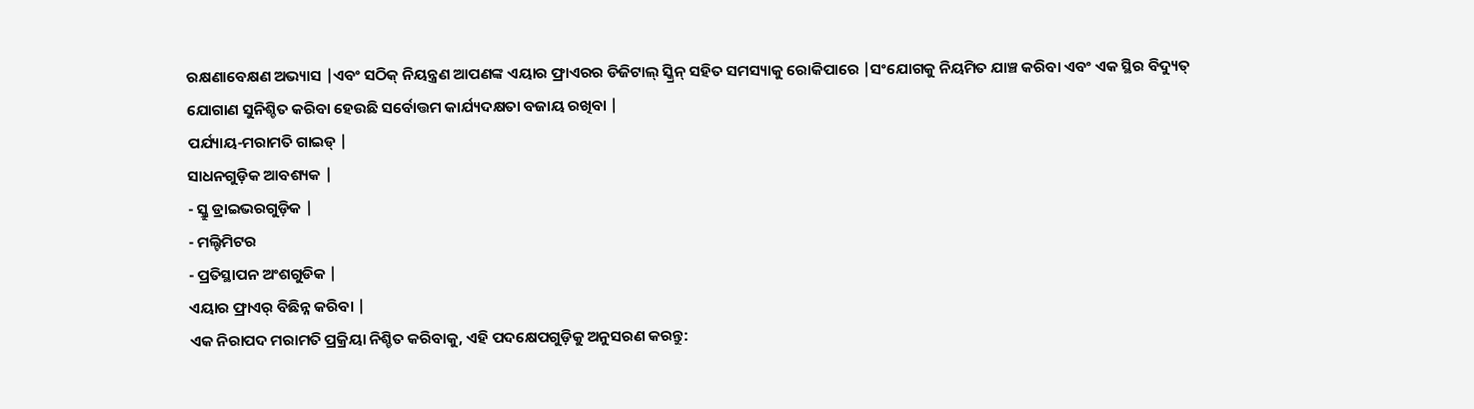ରକ୍ଷଣାବେକ୍ଷଣ ଅଭ୍ୟାସ |ଏବଂ ସଠିକ୍ ନିୟନ୍ତ୍ରଣ ଆପଣଙ୍କ ଏୟାର ଫ୍ରାଏରର ଡିଜିଟାଲ୍ ସ୍କ୍ରିନ୍ ସହିତ ସମସ୍ୟାକୁ ରୋକିପାରେ |ସଂଯୋଗକୁ ନିୟମିତ ଯାଞ୍ଚ କରିବା ଏବଂ ଏକ ସ୍ଥିର ବିଦ୍ୟୁତ୍ ଯୋଗାଣ ସୁନିଶ୍ଚିତ କରିବା ହେଉଛି ସର୍ବୋତ୍ତମ କାର୍ଯ୍ୟଦକ୍ଷତା ବଜାୟ ରଖିବା |
ପର୍ଯ୍ୟାୟ-ମରାମତି ଗାଇଡ୍ |
ସାଧନଗୁଡ଼ିକ ଆବଶ୍ୟକ |
- ସ୍କ୍ରୁ ଡ୍ରାଇଭରଗୁଡ଼ିକ |
- ମଲ୍ଟିମିଟର
- ପ୍ରତିସ୍ଥାପନ ଅଂଶଗୁଡିକ |
ଏୟାର ଫ୍ରାଏର୍ ବିଛିନ୍ନ କରିବା |
ଏକ ନିରାପଦ ମରାମତି ପ୍ରକ୍ରିୟା ନିଶ୍ଚିତ କରିବାକୁ, ଏହି ପଦକ୍ଷେପଗୁଡ଼ିକୁ ଅନୁସରଣ କରନ୍ତୁ: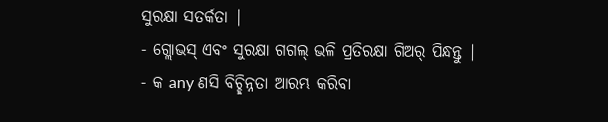ସୁରକ୍ଷା ସତର୍କତା |
- ଗ୍ଲୋଭସ୍ ଏବଂ ସୁରକ୍ଷା ଗଗଲ୍ ଭଳି ପ୍ରତିରକ୍ଷା ଗିଅର୍ ପିନ୍ଧନ୍ତୁ |
- କ any ଣସି ବିଚ୍ଛିନ୍ନତା ଆରମ୍ଭ କରିବା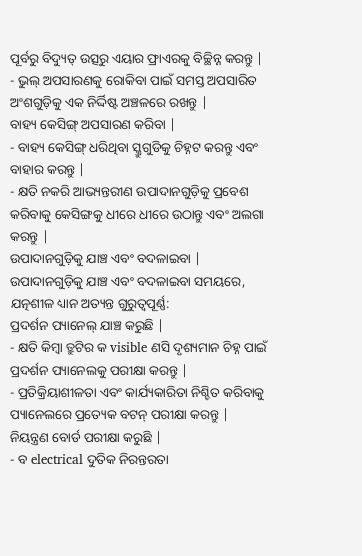ପୂର୍ବରୁ ବିଦ୍ୟୁତ୍ ଉତ୍ସରୁ ଏୟାର ଫ୍ରାଏରକୁ ବିଚ୍ଛିନ୍ନ କରନ୍ତୁ |
- ଭୁଲ୍ ଅପସାରଣକୁ ରୋକିବା ପାଇଁ ସମସ୍ତ ଅପସାରିତ ଅଂଶଗୁଡ଼ିକୁ ଏକ ନିର୍ଦ୍ଦିଷ୍ଟ ଅଞ୍ଚଳରେ ରଖନ୍ତୁ |
ବାହ୍ୟ କେସିଙ୍ଗ୍ ଅପସାରଣ କରିବା |
- ବାହ୍ୟ କେସିଙ୍ଗ୍ ଧରିଥିବା ସ୍କ୍ରୁଗୁଡିକୁ ଚିହ୍ନଟ କରନ୍ତୁ ଏବଂ ବାହାର କରନ୍ତୁ |
- କ୍ଷତି ନକରି ଆଭ୍ୟନ୍ତରୀଣ ଉପାଦାନଗୁଡ଼ିକୁ ପ୍ରବେଶ କରିବାକୁ କେସିଙ୍ଗକୁ ଧୀରେ ଧୀରେ ଉଠାନ୍ତୁ ଏବଂ ଅଲଗା କରନ୍ତୁ |
ଉପାଦାନଗୁଡ଼ିକୁ ଯାଞ୍ଚ ଏବଂ ବଦଳାଇବା |
ଉପାଦାନଗୁଡ଼ିକୁ ଯାଞ୍ଚ ଏବଂ ବଦଳାଇବା ସମୟରେ, ଯତ୍ନଶୀଳ ଧ୍ୟାନ ଅତ୍ୟନ୍ତ ଗୁରୁତ୍ୱପୂର୍ଣ୍ଣ:
ପ୍ରଦର୍ଶନ ପ୍ୟାନେଲ୍ ଯାଞ୍ଚ କରୁଛି |
- କ୍ଷତି କିମ୍ବା ତ୍ରୁଟିର କ visible ଣସି ଦୃଶ୍ୟମାନ ଚିହ୍ନ ପାଇଁ ପ୍ରଦର୍ଶନ ପ୍ୟାନେଲକୁ ପରୀକ୍ଷା କରନ୍ତୁ |
- ପ୍ରତିକ୍ରିୟାଶୀଳତା ଏବଂ କାର୍ଯ୍ୟକାରିତା ନିଶ୍ଚିତ କରିବାକୁ ପ୍ୟାନେଲରେ ପ୍ରତ୍ୟେକ ବଟନ୍ ପରୀକ୍ଷା କରନ୍ତୁ |
ନିୟନ୍ତ୍ରଣ ବୋର୍ଡ ପରୀକ୍ଷା କରୁଛି |
- ବ electrical ଦୁତିକ ନିରନ୍ତରତା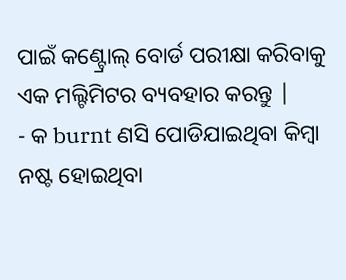ପାଇଁ କଣ୍ଟ୍ରୋଲ୍ ବୋର୍ଡ ପରୀକ୍ଷା କରିବାକୁ ଏକ ମଲ୍ଟିମିଟର ବ୍ୟବହାର କରନ୍ତୁ |
- କ burnt ଣସି ପୋଡିଯାଇଥିବା କିମ୍ବା ନଷ୍ଟ ହୋଇଥିବା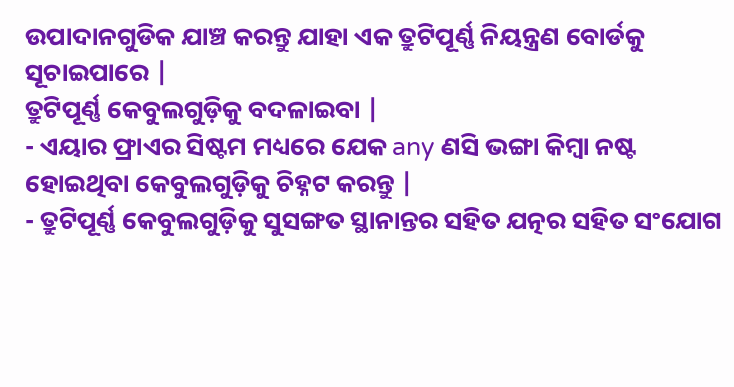ଉପାଦାନଗୁଡିକ ଯାଞ୍ଚ କରନ୍ତୁ ଯାହା ଏକ ତ୍ରୁଟିପୂର୍ଣ୍ଣ ନିୟନ୍ତ୍ରଣ ବୋର୍ଡକୁ ସୂଚାଇପାରେ |
ତ୍ରୁଟିପୂର୍ଣ୍ଣ କେବୁଲଗୁଡ଼ିକୁ ବଦଳାଇବା |
- ଏୟାର ଫ୍ରାଏର ସିଷ୍ଟମ ମଧ୍ୟରେ ଯେକ any ଣସି ଭଙ୍ଗା କିମ୍ବା ନଷ୍ଟ ହୋଇଥିବା କେବୁଲଗୁଡ଼ିକୁ ଚିହ୍ନଟ କରନ୍ତୁ |
- ତ୍ରୁଟିପୂର୍ଣ୍ଣ କେବୁଲଗୁଡ଼ିକୁ ସୁସଙ୍ଗତ ସ୍ଥାନାନ୍ତର ସହିତ ଯତ୍ନର ସହିତ ସଂଯୋଗ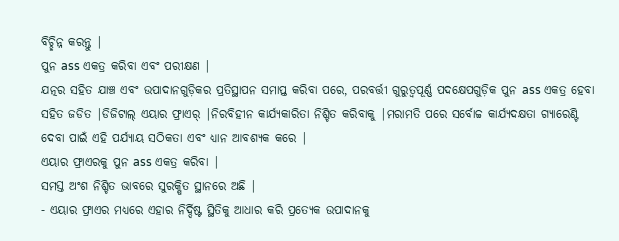ବିଚ୍ଛିନ୍ନ କରନ୍ତୁ |
ପୁନ ass ଏକତ୍ର କରିବା ଏବଂ ପରୀକ୍ଷଣ |
ଯତ୍ନର ସହିତ ଯାଞ୍ଚ ଏବଂ ଉପାଦାନଗୁଡ଼ିକର ପ୍ରତିସ୍ଥାପନ ସମାପ୍ତ କରିବା ପରେ, ପରବର୍ତ୍ତୀ ଗୁରୁତ୍ୱପୂର୍ଣ୍ଣ ପଦକ୍ଷେପଗୁଡ଼ିକ ପୁନ ass ଏକତ୍ର ହେବା ସହିତ ଜଡିତ |ଡିଜିଟାଲ୍ ଏୟାର ଫ୍ରାଏର୍ |ନିରବିହୀନ କାର୍ଯ୍ୟକାରିତା ନିଶ୍ଚିତ କରିବାକୁ |ମରାମତି ପରେ ସର୍ବୋଚ୍ଚ କାର୍ଯ୍ୟଦକ୍ଷତା ଗ୍ୟାରେଣ୍ଟି ଦେବା ପାଇଁ ଏହି ପର୍ଯ୍ୟାୟ ସଠିକତା ଏବଂ ଧ୍ୟାନ ଆବଶ୍ୟକ କରେ |
ଏୟାର ଫ୍ରାଏରକୁ ପୁନ ass ଏକତ୍ର କରିବା |
ସମସ୍ତ ଅଂଶ ନିଶ୍ଚିତ ଭାବରେ ସୁରକ୍ଷିତ ସ୍ଥାନରେ ଅଛି |
- ଏୟାର ଫ୍ରାଏର ମଧ୍ୟରେ ଏହାର ନିର୍ଦ୍ଦିଷ୍ଟ ସ୍ଥିତିକୁ ଆଧାର କରି ପ୍ରତ୍ୟେକ ଉପାଦାନକୁ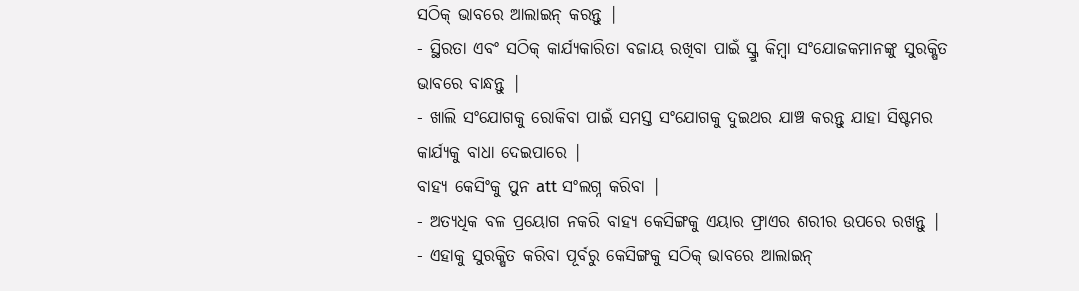ସଠିକ୍ ଭାବରେ ଆଲାଇନ୍ କରନ୍ତୁ |
- ସ୍ଥିରତା ଏବଂ ସଠିକ୍ କାର୍ଯ୍ୟକାରିତା ବଜାୟ ରଖିବା ପାଇଁ ସ୍କ୍ରୁ କିମ୍ବା ସଂଯୋଜକମାନଙ୍କୁ ସୁରକ୍ଷିତ ଭାବରେ ବାନ୍ଧନ୍ତୁ |
- ଖାଲି ସଂଯୋଗକୁ ରୋକିବା ପାଇଁ ସମସ୍ତ ସଂଯୋଗକୁ ଦୁଇଥର ଯାଞ୍ଚ କରନ୍ତୁ ଯାହା ସିଷ୍ଟମର କାର୍ଯ୍ୟକୁ ବାଧା ଦେଇପାରେ |
ବାହ୍ୟ କେସିଂକୁ ପୁନ att ସଂଲଗ୍ନ କରିବା |
- ଅତ୍ୟଧିକ ବଳ ପ୍ରୟୋଗ ନକରି ବାହ୍ୟ କେସିଙ୍ଗକୁ ଏୟାର ଫ୍ରାଏର ଶରୀର ଉପରେ ରଖନ୍ତୁ |
- ଏହାକୁ ସୁରକ୍ଷିତ କରିବା ପୂର୍ବରୁ କେସିଙ୍ଗକୁ ସଠିକ୍ ଭାବରେ ଆଲାଇନ୍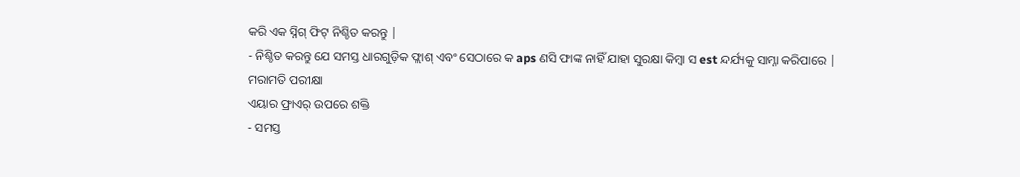କରି ଏକ ସ୍ନିଗ୍ ଫିଟ୍ ନିଶ୍ଚିତ କରନ୍ତୁ |
- ନିଶ୍ଚିତ କରନ୍ତୁ ଯେ ସମସ୍ତ ଧାରଗୁଡ଼ିକ ଫ୍ଲାଶ୍ ଏବଂ ସେଠାରେ କ aps ଣସି ଫାଙ୍କ ନାହିଁ ଯାହା ସୁରକ୍ଷା କିମ୍ବା ସ est ନ୍ଦର୍ଯ୍ୟକୁ ସାମ୍ନା କରିପାରେ |
ମରାମତି ପରୀକ୍ଷା
ଏୟାର ଫ୍ରାଏର୍ ଉପରେ ଶକ୍ତି
- ସମସ୍ତ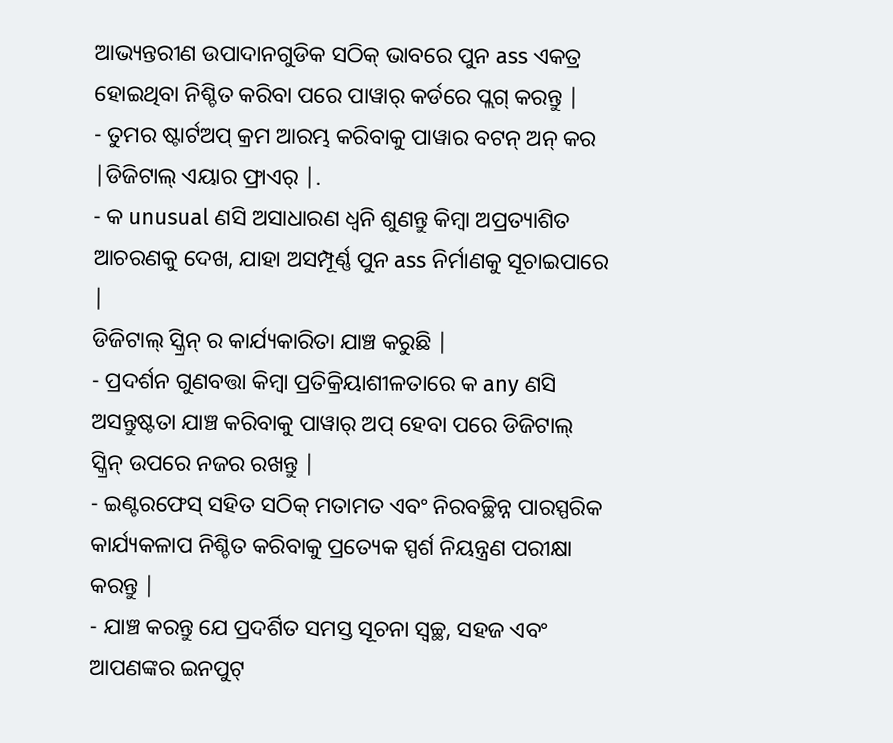ଆଭ୍ୟନ୍ତରୀଣ ଉପାଦାନଗୁଡିକ ସଠିକ୍ ଭାବରେ ପୁନ ass ଏକତ୍ର ହୋଇଥିବା ନିଶ୍ଚିତ କରିବା ପରେ ପାୱାର୍ କର୍ଡରେ ପ୍ଲଗ୍ କରନ୍ତୁ |
- ତୁମର ଷ୍ଟାର୍ଟଅପ୍ କ୍ରମ ଆରମ୍ଭ କରିବାକୁ ପାୱାର ବଟନ୍ ଅନ୍ କର |ଡିଜିଟାଲ୍ ଏୟାର ଫ୍ରାଏର୍ |.
- କ unusual ଣସି ଅସାଧାରଣ ଧ୍ୱନି ଶୁଣନ୍ତୁ କିମ୍ବା ଅପ୍ରତ୍ୟାଶିତ ଆଚରଣକୁ ଦେଖ, ଯାହା ଅସମ୍ପୂର୍ଣ୍ଣ ପୁନ ass ନିର୍ମାଣକୁ ସୂଚାଇପାରେ |
ଡିଜିଟାଲ୍ ସ୍କ୍ରିନ୍ ର କାର୍ଯ୍ୟକାରିତା ଯାଞ୍ଚ କରୁଛି |
- ପ୍ରଦର୍ଶନ ଗୁଣବତ୍ତା କିମ୍ବା ପ୍ରତିକ୍ରିୟାଶୀଳତାରେ କ any ଣସି ଅସନ୍ତୁଷ୍ଟତା ଯାଞ୍ଚ କରିବାକୁ ପାୱାର୍ ଅପ୍ ହେବା ପରେ ଡିଜିଟାଲ୍ ସ୍କ୍ରିନ୍ ଉପରେ ନଜର ରଖନ୍ତୁ |
- ଇଣ୍ଟରଫେସ୍ ସହିତ ସଠିକ୍ ମତାମତ ଏବଂ ନିରବଚ୍ଛିନ୍ନ ପାରସ୍ପରିକ କାର୍ଯ୍ୟକଳାପ ନିଶ୍ଚିତ କରିବାକୁ ପ୍ରତ୍ୟେକ ସ୍ପର୍ଶ ନିୟନ୍ତ୍ରଣ ପରୀକ୍ଷା କରନ୍ତୁ |
- ଯାଞ୍ଚ କରନ୍ତୁ ଯେ ପ୍ରଦର୍ଶିତ ସମସ୍ତ ସୂଚନା ସ୍ୱଚ୍ଛ, ସହଜ ଏବଂ ଆପଣଙ୍କର ଇନପୁଟ୍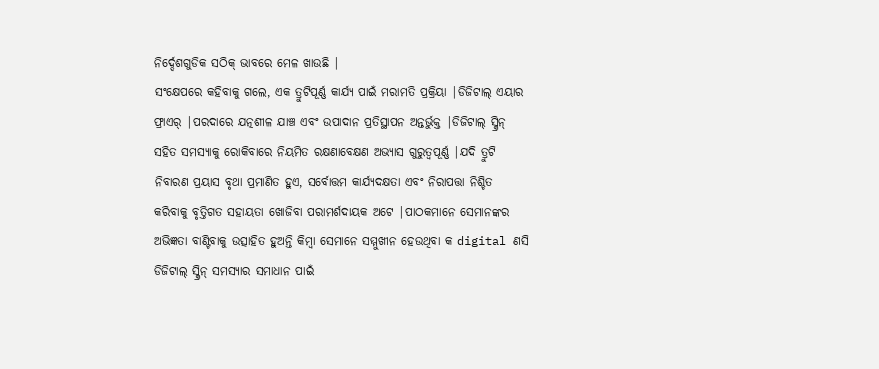ନିର୍ଦ୍ଦେଶଗୁଡିକ ସଠିକ୍ ଭାବରେ ମେଳ ଖାଉଛି |
ସଂକ୍ଷେପରେ କହିବାକୁ ଗଲେ, ଏକ ତ୍ରୁଟିପୂର୍ଣ୍ଣ କାର୍ଯ୍ୟ ପାଇଁ ମରାମତି ପ୍ରକ୍ରିୟା |ଡିଜିଟାଲ୍ ଏୟାର ଫ୍ରାଏର୍ |ପରଦାରେ ଯତ୍ନଶୀଳ ଯାଞ୍ଚ ଏବଂ ଉପାଦାନ ପ୍ରତିସ୍ଥାପନ ଅନ୍ତର୍ଭୁକ୍ତ |ଡିଜିଟାଲ୍ ସ୍କ୍ରିନ୍ ସହିତ ସମସ୍ୟାକୁ ରୋକିବାରେ ନିୟମିତ ରକ୍ଷଣାବେକ୍ଷଣ ଅଭ୍ୟାସ ଗୁରୁତ୍ୱପୂର୍ଣ୍ଣ |ଯଦି ତ୍ରୁଟି ନିବାରଣ ପ୍ରୟାସ ବୃଥା ପ୍ରମାଣିତ ହୁଏ, ସର୍ବୋତ୍ତମ କାର୍ଯ୍ୟଦକ୍ଷତା ଏବଂ ନିରାପତ୍ତା ନିଶ୍ଚିତ କରିବାକୁ ବୃତ୍ତିଗତ ସହାୟତା ଖୋଜିବା ପରାମର୍ଶଦାୟକ ଅଟେ |ପାଠକମାନେ ସେମାନଙ୍କର ଅଭିଜ୍ଞତା ବାଣ୍ଟିବାକୁ ଉତ୍ସାହିତ ହୁଅନ୍ତି କିମ୍ବା ସେମାନେ ସମ୍ମୁଖୀନ ହେଉଥିବା କ digital ଣସି ଡିଜିଟାଲ୍ ସ୍କ୍ରିନ୍ ସମସ୍ୟାର ସମାଧାନ ପାଇଁ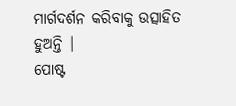ମାର୍ଗଦର୍ଶନ କରିବାକୁ ଉତ୍ସାହିତ ହୁଅନ୍ତି |
ପୋଷ୍ଟ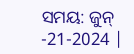ସମୟ: ଜୁନ୍ -21-2024 |